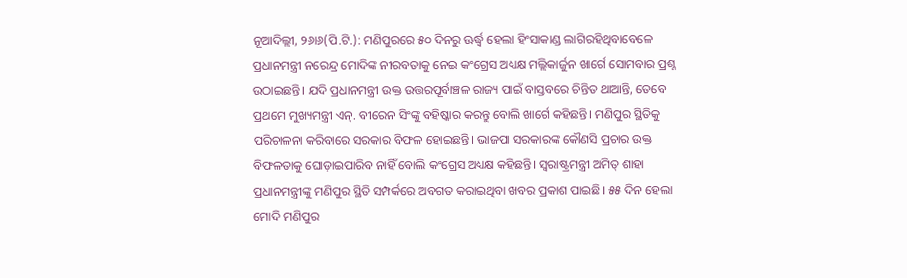ନୂଆଦିଲ୍ଲୀ, ୨୬ା୬(ପି.ଟି.): ମଣିପୁରରେ ୫୦ ଦିନରୁ ଊର୍ଦ୍ଧ୍ୱ ହେଲା ହିଂସାକାଣ୍ଡ ଲାଗିରହିଥିବାବେଳେ ପ୍ରଧାନମନ୍ତ୍ରୀ ନରେନ୍ଦ୍ର ମୋଦିଙ୍କ ନୀରବତାକୁ ନେଇ କଂଗ୍ରେସ ଅଧ୍ୟକ୍ଷ ମଲ୍ଲିକାର୍ଜୁନ ଖାର୍ଗେ ସୋମବାର ପ୍ରଶ୍ନ ଉଠାଇଛନ୍ତି। ଯଦି ପ୍ରଧାନମନ୍ତ୍ରୀ ଉକ୍ତ ଉତ୍ତରପୂର୍ବାଞ୍ଚଳ ରାଜ୍ୟ ପାଇଁ ବାସ୍ତବରେ ଚିନ୍ତିତ ଥାଆନ୍ତି, ତେବେ ପ୍ରଥମେ ମୁଖ୍ୟମନ୍ତ୍ରୀ ଏନ୍. ବୀରେନ ସିଂଙ୍କୁ ବହିଷ୍କାର କରନ୍ତୁ ବୋଲି ଖାର୍ଗେ କହିଛନ୍ତି। ମଣିପୁର ସ୍ଥିତିକୁ ପରିଚାଳନା କରିବାରେ ସରକାର ବିଫଳ ହୋଇଛନ୍ତି। ଭାଜପା ସରକାରଙ୍କ କୌଣସି ପ୍ରଚାର ଉକ୍ତ ବିଫଳତାକୁ ଘୋଡ଼ାଇପାରିବ ନାହିଁ ବୋଲି କଂଗ୍ରେସ ଅଧ୍ୟକ୍ଷ କହିଛନ୍ତି। ସ୍ବରାଷ୍ଟ୍ରମନ୍ତ୍ରୀ ଅମିତ୍ ଶାହା ପ୍ରଧାନମନ୍ତ୍ରୀଙ୍କୁ ମଣିପୁର ସ୍ଥିତି ସମ୍ପର୍କରେ ଅବଗତ କରାଇଥିବା ଖବର ପ୍ରକାଶ ପାଇଛି। ୫୫ ଦିନ ହେଲା ମୋଦି ମଣିପୁର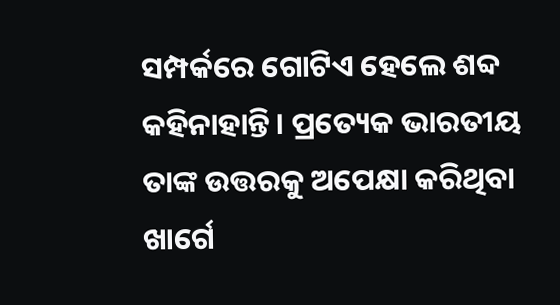ସମ୍ପର୍କରେ ଗୋଟିଏ ହେଲେ ଶବ୍ଦ କହିନାହାନ୍ତି। ପ୍ରତ୍ୟେକ ଭାରତୀୟ ତାଙ୍କ ଉତ୍ତରକୁ ଅପେକ୍ଷା କରିଥିବା ଖାର୍ଗେ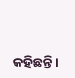କହିଛନ୍ତି।